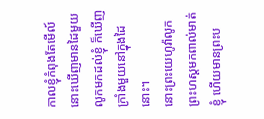កាលខ្ញុំកំពុងតែមើល៍ នោះឃើញមានដៃមួយលូកមកដល់ខ្ញុំ ក៏ឃើញក្រាំងមួយនៅក្នុងដៃនោះ។
នោះព្រះយេហូវ៉ាលូកព្រះហស្តមកពាល់មាត់ខ្ញុំ ហើយមានព្រះប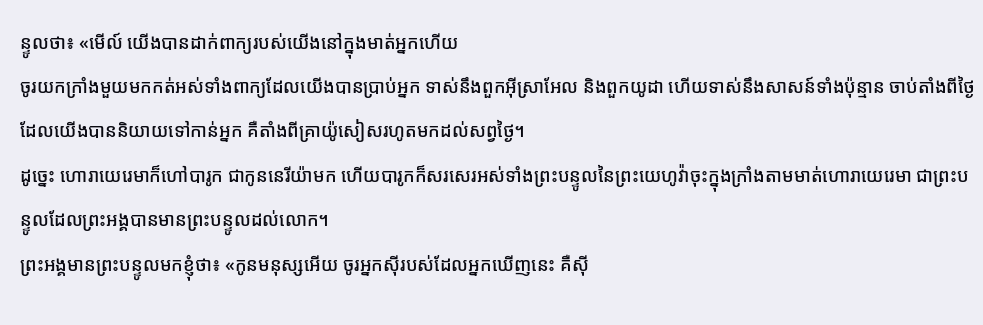ន្ទូលថា៖ «មើល៍ យើងបានដាក់ពាក្យរបស់យើងនៅក្នុងមាត់អ្នកហើយ
ចូរយកក្រាំងមួយមកកត់អស់ទាំងពាក្យដែលយើងបានប្រាប់អ្នក ទាស់នឹងពួកអ៊ីស្រាអែល និងពួកយូដា ហើយទាស់នឹងសាសន៍ទាំងប៉ុន្មាន ចាប់តាំងពីថ្ងៃដែលយើងបាននិយាយទៅកាន់អ្នក គឺតាំងពីគ្រាយ៉ូសៀសរហូតមកដល់សព្វថ្ងៃ។
ដូច្នេះ ហោរាយេរេមាក៏ហៅបារូក ជាកូននេរីយ៉ាមក ហើយបារូកក៏សរសេរអស់ទាំងព្រះបន្ទូលនៃព្រះយេហូវ៉ាចុះក្នុងក្រាំងតាមមាត់ហោរាយេរេមា ជាព្រះបន្ទូលដែលព្រះអង្គបានមានព្រះបន្ទូលដល់លោក។
ព្រះអង្គមានព្រះបន្ទូលមកខ្ញុំថា៖ «កូនមនុស្សអើយ ចូរអ្នកស៊ីរបស់ដែលអ្នកឃើញនេះ គឺស៊ី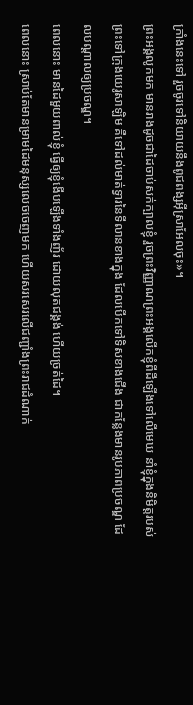ក្រាំងនេះទៅ រួចចូរទៅនិយាយនឹងពូជពង្សអ៊ីស្រាអែលចុះ»។
ព្រះអង្គលូកមក មានរាងដូចជាដៃចាប់សក់ក្បាលខ្ញុំ រួចព្រះវិញ្ញាណព្រះអង្គលើកខ្ញុំពីដីឡើងទៅលើមេឃ នាំខ្ញុំក្នុងនិមិត្តរបស់ព្រះទៅក្រុងយេរូសាឡិម គឺទៅដល់មាត់ទ្វារនៃទីលានខាងក្នុង ដែលបើកទៅទិសខាងជើង ជាកន្លែងមានរូបភាពប្រចណ្ឌ ដែលបណ្ដាលឲ្យប្រចណ្ឌ។
ពេលនោះ មានដៃមួយពាល់ខ្ញុំ ធ្វើឲ្យខ្ញុំងើបឡើងទាំងញ័រ ដោយលុតជង្គង់ ហើយច្រត់ដៃ។
ពេលនោះ ស្រាប់តែមានម្រាមដៃមនុស្សលេចចេញមក ហើយសរសេរលើជញ្ជាំងព្រះរាជដំណាក់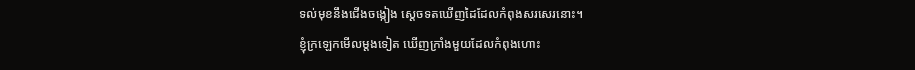ទល់មុខនឹងជើងចង្កៀង ស្ដេចទតឃើញដៃដែលកំពុងសរសេរនោះ។
ខ្ញុំក្រឡេកមើលម្តងទៀត ឃើញក្រាំងមួយដែលកំពុងហោះ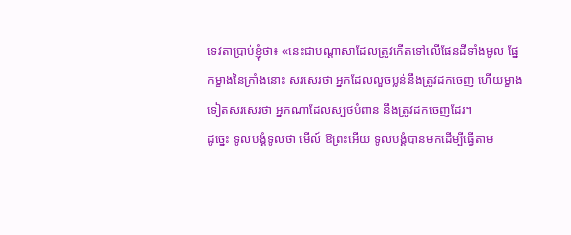ទេវតាប្រាប់ខ្ញុំថា៖ «នេះជាបណ្ដាសាដែលត្រូវកើតទៅលើផែនដីទាំងមូល ផ្នែកម្ខាងនៃក្រាំងនោះ សរសេរថា អ្នកដែលលួចប្លន់នឹងត្រូវដកចេញ ហើយម្ខាងទៀតសរសេរថា អ្នកណាដែលស្បថបំពាន នឹងត្រូវដកចេញដែរ។
ដូច្នេះ ទូលបង្គំទូលថា មើល៍ ឱព្រះអើយ ទូលបង្គំបានមកដើម្បីធ្វើតាម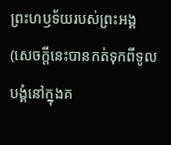ព្រះហឫទ័យរបស់ព្រះអង្គ (សេចក្តីនេះបានកត់ទុកពីទូលបង្គំនៅក្នុងគ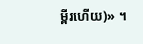ម្ពីរហើយ)» ។